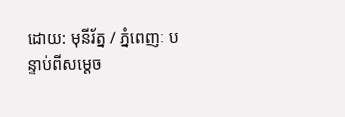ដោយ: មុនីរ័ត្ន / ភ្នំពេញៈ បន្ទាប់ពីសម្ដេច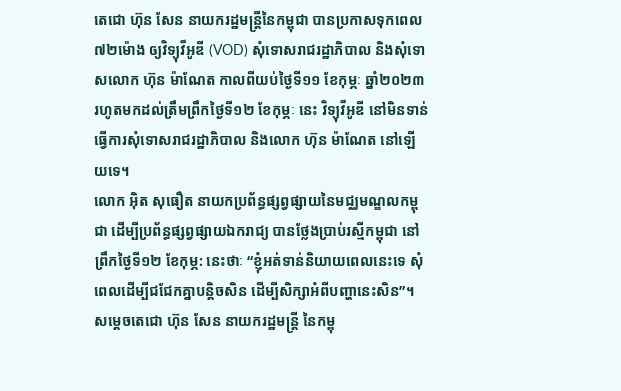តេជោ ហ៊ុន សែន នាយករដ្ឋមន្ត្រីនៃកម្ពុជា បានប្រកាសទុកពេល ៧២ម៉ោង ឲ្យវិទ្យុវីអូឌី (VOD) សុំទោសរាជរដ្ឋាភិបាល និងសុំទោសលោក ហ៊ុន ម៉ាណែត កាលពីយប់ថ្ងៃទី១១ ខែកុម្ភៈ ឆ្នាំ២០២៣ រហូតមកដល់ត្រឹមព្រឹកថ្ងៃទី១២ ខែកុម្ភៈ នេះ វិទ្យុវីអូឌី នៅមិនទាន់ធ្វើការសុំទោសរាជរដ្ឋាភិបាល និងលោក ហ៊ុន ម៉ាណែត នៅឡើយទេ។
លោក អ៊ិត សុធឿត នាយកប្រព័ន្ធផ្សព្វផ្សាយនៃមជ្ឈមណ្ឌលកម្ពុជា ដើម្បីប្រព័ន្ធផ្សព្វផ្សាយឯករាជ្យ បានថ្លែងប្រាប់រស្មីកម្ពុជា នៅព្រឹកថ្ងៃទី១២ ខែកុម្ភ: នេះថាៈ “ខ្ញុំអត់ទាន់និយាយពេលនេះទេ សុំពេលដើម្បីជជែកគ្នាបន្តិចសិន ដើម្បីសិក្សាអំពីបញ្ហានេះសិន”។
សម្តេចតេជោ ហ៊ុន សែន នាយករដ្ឋមន្ត្រី នៃកម្ពុ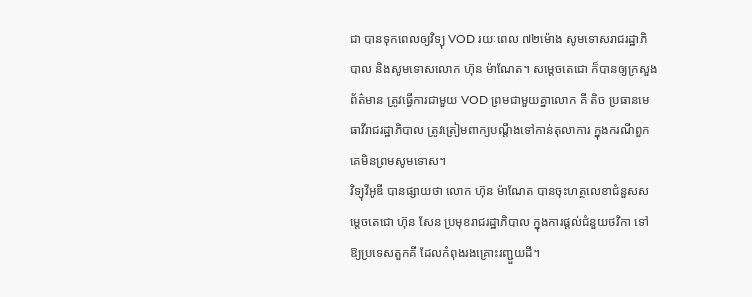ជា បានទុកពេលឲ្យវិទ្យុ VOD រយៈពេល ៧២ម៉ោង សូមទោសរាជរដ្ឋាភិបាល និងសូមទោសលោក ហ៊ុន ម៉ាណែត។ សម្តេចតេជោ ក៏បានឲ្យក្រសួងព័ត៌មាន ត្រូវធ្វើការជាមួយ VOD ព្រមជាមួយគ្នាលោក គី តិច ប្រធានមេធាវីរាជរដ្ឋាភិបាល ត្រូវត្រៀមពាក្យបណ្តឹងទៅកាន់តុលាការ ក្នុងករណីពួកគេមិនព្រមសូមទោស។
វិទ្យុវីអូឌី បានផ្សាយថា លោក ហ៊ុន ម៉ាណែត បានចុះហត្ថលេខាជំនួសសម្តេចតេជោ ហ៊ុន សែន ប្រមុខរាជរដ្ឋាភិបាល ក្នុងការផ្តល់ជំនួយថវិកា ទៅឱ្យប្រទេសតួកគី ដែលកំពុងរងគ្រោះរញ្ជួយដី។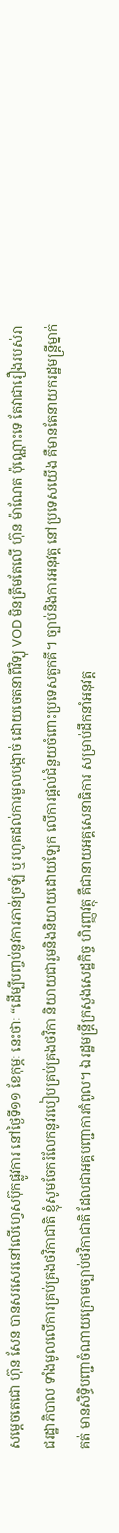សម្តេចតេជោ ហ៊ុន សែន បានសរសេរនៅលើហ្វេសប៊ុកផ្លូវការ នៅថ្ងៃទី១១ ខែកុម្ភៈ នេះថាៈ “ដើម្បីបញ្ចប់នូវការភាន់ច្រឡំ ឬរហូតដល់ការមួលបង្កាច់ ដោយចេតនាពីវិទ្យុ VOD មិនត្រឹមតែលើ ហ៊ុន ម៉ាណែត ប៉ុណ្ណោះទេ តែវាជារឿងរបស់រាជរដ្ឋាភិបាល ទាំងមូលលើការគ្រប់គ្រងថវិកាជាតិ ខ្ញុំសូមចែករំលែកនូវរបៀបគ្រប់គ្រងថវិកា និយាយជារួមនិងនិយាយដោយឡែក លើការផ្តល់ជំនួយចំពោះប្រទេសតួកគី។ ច្បាប់និងការអនុវត្ត នៅប្រទេសយើង គឺមានតែនាយករដ្ឋមន្ត្រីម្នាក់គត់ មានសិទ្ធិបញ្ជាចំណាយក្រោមច្បាប់ថវិកាជាតិ ដែលជាអគ្គបញ្ជាការកំពូល។ ឯរដ្ឋមន្ត្រីក្រសួងសេដ្ឋកិច្ច ហិរញ្ញវត្ថុ គឺជានាយអគ្គសេនាធិការ សម្រាប់ដឹកនាំអនុវត្ត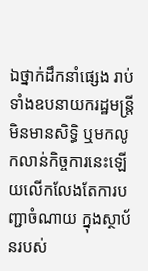ឯថ្នាក់ដឹកនាំផ្សេង រាប់ទាំងឧបនាយករដ្ឋមន្ត្រី មិនមានសិទ្ធិ ឬមកលូកលាន់កិច្ចការនេះឡើយលើកលែងតែការបញ្ជាចំណាយ ក្នុងស្ថាប័នរបស់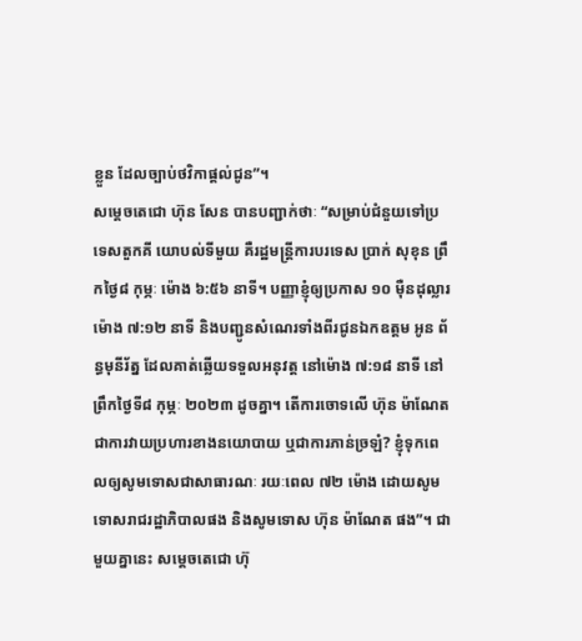ខ្លួន ដែលច្បាប់ថវិកាផ្តល់ជូន”។
សម្តេចតេជោ ហ៊ុន សែន បានបញ្ជាក់ថាៈ “សម្រាប់ជំនួយទៅប្រទេសតួកគី យោបល់ទីមួយ គឺរដ្ឋមន្ត្រីការបរទេស ប្រាក់ សុខុន ព្រឹកថ្ងៃ៨ កុម្ភៈ ម៉ោង ៦:៥៦ នាទី។ បញ្ញាខ្ញុំឲ្យប្រកាស ១០ ម៉ឺនដុល្លារ ម៉ោង ៧:១២ នាទី និងបញ្ជូនសំណេរទាំងពីរជូនឯកឧត្តម អូន ព័ន្ធមុនីរ័ត្ន ដែលគាត់ឆ្លើយទទួលអនុវត្ត នៅម៉ោង ៧:១៨ នាទី នៅព្រឹកថ្ងៃទី៨ កុម្ភៈ ២០២៣ ដូចគ្នា។ តើការចោទលើ ហ៊ុន ម៉ាណែត ជាការវាយប្រហារខាងនយោបាយ ឬជាការភាន់ច្រឡំ? ខ្ញុំទុកពេលឲ្យសូមទោសជាសាធារណៈ រយៈពេល ៧២ ម៉ោង ដោយសូមទោសរាជរដ្ឋាភិបាលផង និងសូមទោស ហ៊ុន ម៉ាណែត ផង”។ ជាមួយគ្នានេះ សម្តេចតេជោ ហ៊ុ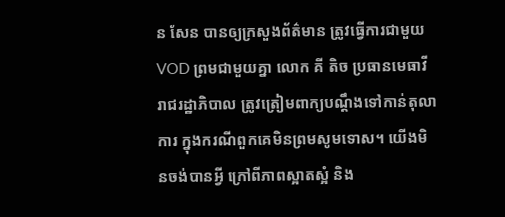ន សែន បានឲ្យក្រសួងព័ត៌មាន ត្រូវធ្វើការជាមួយ VOD ព្រមជាមួយគ្នា លោក គី តិច ប្រធានមេធាវីរាជរដ្ឋាភិបាល ត្រូវត្រៀមពាក្យបណ្តឹងទៅកាន់តុលាការ ក្នុងករណីពួកគេមិនព្រមសូមទោស។ យើងមិនចង់បានអ្វី ក្រៅពីភាពស្អាតស្អំ និង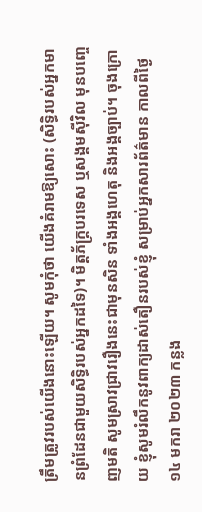ត្រឹមត្រូវរបស់យើងនោះឡើយ។ សូមកុំថា យើងគំរាមឱ្យសោះ (សិទ្ធិរបស់អ្នកមានព្រំដែនជាមួយសិទ្ធិរបស់អ្នកដទៃ)។ មិត្តភ័ក្រ្ដបរទេស ឬសង្គមស៊ីវិល មុនបញ្ចេញមតិ សូមស្រាវជ្រាវរឿងនេះជាមុនសិន ទាំងអង្គហេតុ និងអង្គច្បាប់។ ចុងក្រោយ ខ្ញុំសូមរំលឹកនូវពាក្យដាស់តឿនរបស់ខ្ញុំ សម្រាប់អ្នកសារព័ត៌មាន កាលពីថ្ងៃ១៤ មករា ២០២៣ កន្លង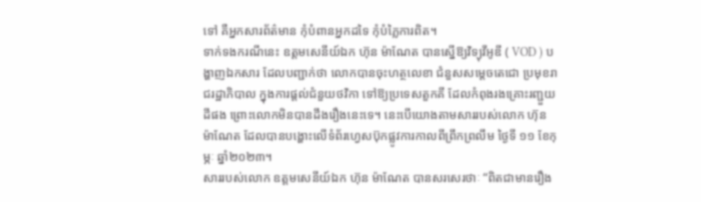ទៅ គឺអ្នកសារព័ត៌មាន កុំបំពានអ្នកដទៃ កុំបំភ្លៃការពិត។
ទាក់ទងករណីនេះ ឧត្តមសេនីយ៍ឯក ហ៊ុន ម៉ាណែត បានស្នើឱ្យវិទ្យុវីអូឌី ( VOD ) បង្ហាញឯកសារ ដែលបញ្ជាក់ថា លោកបានចុះហត្ថលេខា ជំនួសសម្តេចតេជោ ប្រមុខរាជរដ្ឋាភិបាល ក្នុងការផ្តល់ជំនួយថវិកា ទៅឱ្យប្រទេសតួកគី ដែលកំពុងរងគ្រោះរញ្ជួយដីផង ព្រោះលោកមិនបានដឹងរឿងនេះទេ។ នេះបើយោងតាមសាររបស់លោក ហ៊ុន ម៉ាណែត ដែលបានបង្ហោះលើទំព័រហ្វេសប៊ុកផ្លូវការកាលពីព្រឹកព្រលឹម ថ្ងៃទី ១១ ខែកុម្ភៈ ឆ្នាំ២០២៣។
សាររបស់លោក ឧត្តមសេនីយ៍ឯក ហ៊ុន ម៉ាណែត បានសរសេរថាៈ “ពិតជាមានរឿង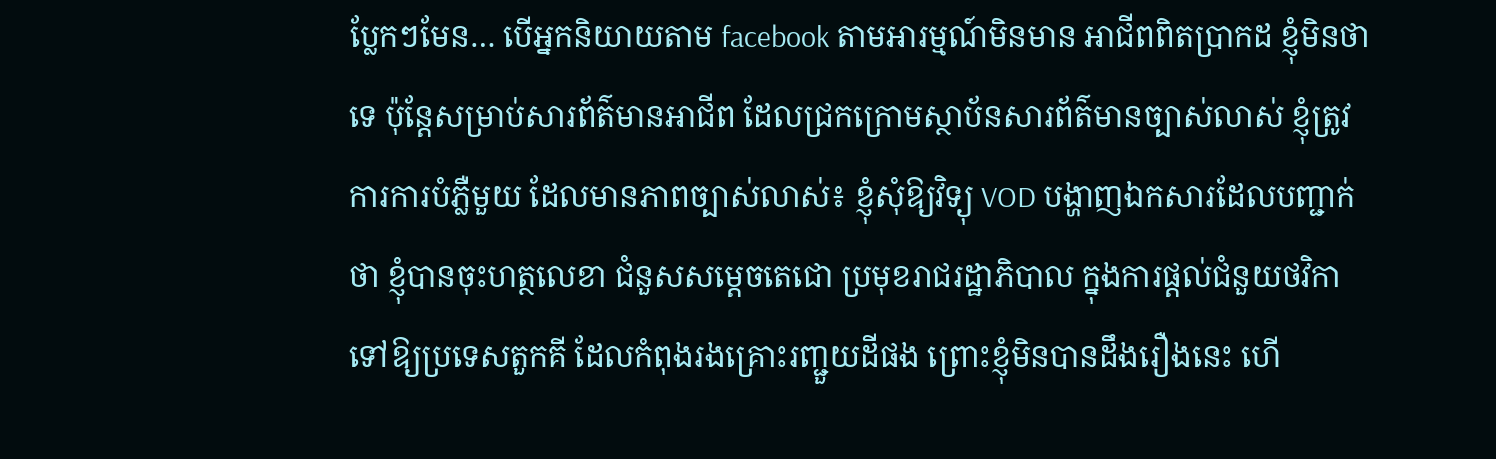ប្លែកៗមែន… បើអ្នកនិយាយតាម facebook តាមអារម្មណ៍មិនមាន អាជីពពិតប្រាកដ ខ្ញុំមិនថាទេ ប៉ុន្តែសម្រាប់សារព័ត៌មានអាជីព ដែលជ្រកក្រោមស្ថាប័នសារព័ត៌មានច្បាស់លាស់ ខ្ញុំត្រូវការការបំភ្លឺមួយ ដែលមានភាពច្បាស់លាស់៖ ខ្ញុំសុំឱ្យវិទ្យុ VOD បង្ហាញឯកសារដែលបញ្ជាក់ថា ខ្ញុំបានចុះហត្ថលេខា ជំនួសសម្តេចតេជោ ប្រមុខរាជរដ្ឋាភិបាល ក្នុងការផ្តល់ជំនួយថវិកា ទៅឱ្យប្រទេសតួកគី ដែលកំពុងរងគ្រោះរញ្ជួយដីផង ព្រោះខ្ញុំមិនបានដឹងរឿងនេះ ហើ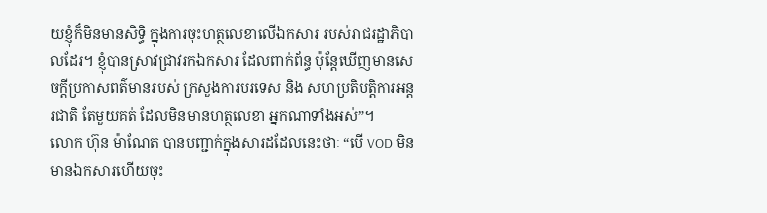យខ្ញុំក៏មិនមានសិទ្ធិ ក្នុងការចុះហត្ថលេខាលើឯកសារ របស់រាជរដ្ឋាភិបាលដែរ។ ខ្ញុំបានស្រាវជ្រាវរកឯកសារ ដែលពាក់ព័ន្ធ ប៉ុន្តែឃើញមានសេចក្តីប្រកាសពត៌មានរបស់ ក្រសួងការបរទេស និង សហប្រតិបត្តិការអន្តរជាតិ តែមួយគត់ ដែលមិនមានហត្ថលេខា អ្នកណាទាំងអស់”។
លោក ហ៊ុន ម៉ាណែត បានបញ្ជាក់ក្នុងសារដដែលនេះថាៈ “បើ VOD មិនមានឯកសារហើយចុះ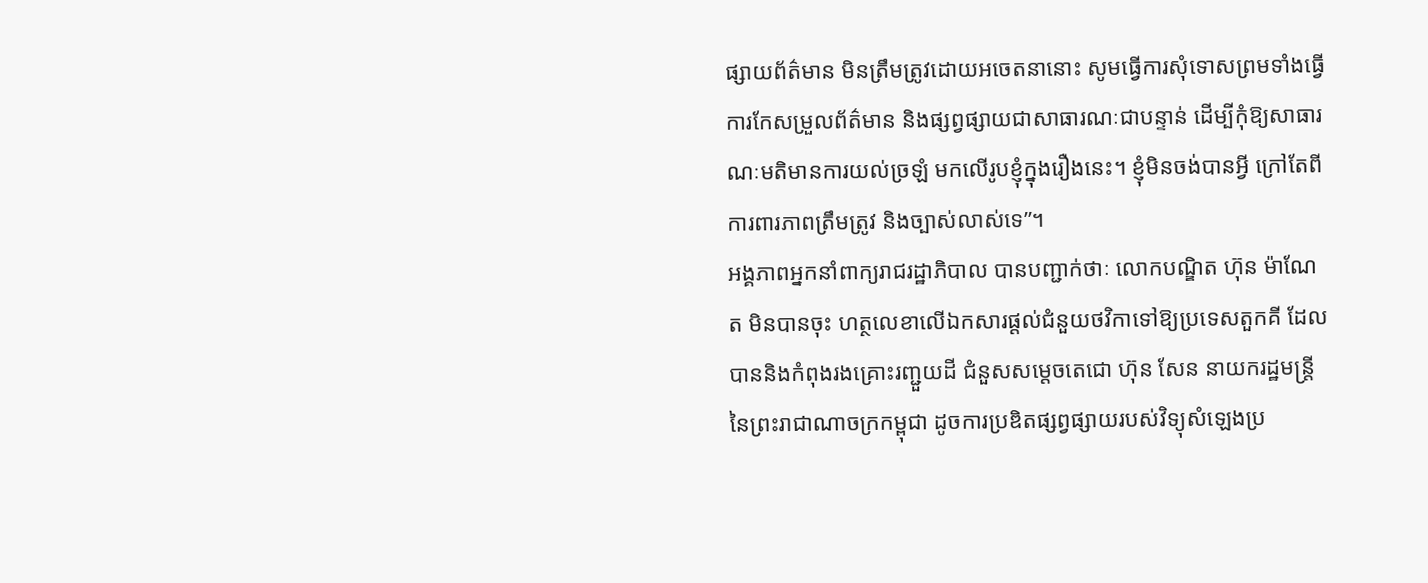ផ្សាយព័ត៌មាន មិនត្រឹមត្រូវដោយអចេតនានោះ សូមធ្វើការសុំទោសព្រមទាំងធ្វើការកែសម្រួលព័ត៌មាន និងផ្សព្វផ្សាយជាសាធារណៈជាបន្ទាន់ ដើម្បីកុំឱ្យសាធារណៈមតិមានការយល់ច្រឡំ មកលើរូបខ្ញុំក្នុងរឿងនេះ។ ខ្ញុំមិនចង់បានអ្វី ក្រៅតែពីការពារភាពត្រឹមត្រូវ និងច្បាស់លាស់ទេ”។
អង្គភាពអ្នកនាំពាក្យរាជរដ្ឋាភិបាល បានបញ្ជាក់ថាៈ លោកបណ្ឌិត ហ៊ុន ម៉ាណែត មិនបានចុះ ហត្ថលេខាលើឯកសារផ្តល់ជំនួយថវិកាទៅឱ្យប្រទេសតួកគី ដែលបាននិងកំពុងរងគ្រោះរញ្ជួយដី ជំនួសសម្តេចតេជោ ហ៊ុន សែន នាយករដ្ឋមន្ត្រី នៃព្រះរាជាណាចក្រកម្ពុជា ដូចការប្រឌិតផ្សព្វផ្សាយរបស់វិទ្យុសំឡេងប្រ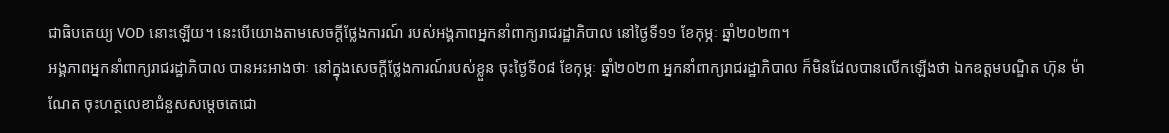ជាធិបតេយ្យ VOD នោះឡើយ។ នេះបើយោងតាមសេចក្តីថ្លែងការណ៍ របស់អង្គភាពអ្នកនាំពាក្យរាជរដ្ឋាភិបាល នៅថ្ងៃទី១១ ខែកុម្ភៈ ឆ្នាំ២០២៣។
អង្គភាពអ្នកនាំពាក្យរាជរដ្ឋាភិបាល បានអះអាងថាៈ នៅក្នុងសេចក្តីថ្លែងការណ៍របស់ខ្លួន ចុះថ្ងៃទី០៨ ខែកុម្ភៈ ឆ្នាំ២០២៣ អ្នកនាំពាក្យរាជរដ្ឋាភិបាល ក៏មិនដែលបានលើកឡើងថា ឯកឧត្តមបណ្ឌិត ហ៊ុន ម៉ាណែត ចុះហត្ថលេខាជំនួសសម្តេចតេជោ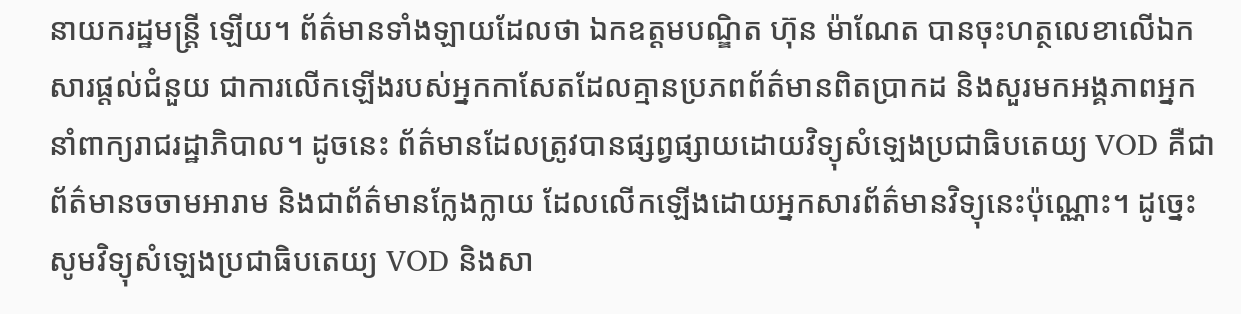នាយករដ្ឋមន្ត្រី ឡើយ។ ព័ត៌មានទាំងឡាយដែលថា ឯកឧត្ដមបណ្ឌិត ហ៊ុន ម៉ាណែត បានចុះហត្ថលេខាលើឯកសារផ្តល់ជំនួយ ជាការលើកឡើងរបស់អ្នកកាសែតដែលគ្មានប្រភពព័ត៌មានពិតប្រាកដ និងសួរមកអង្គភាពអ្នកនាំពាក្យរាជរដ្ឋាភិបាល។ ដូចនេះ ព័ត៌មានដែលត្រូវបានផ្សព្វផ្សាយដោយវិទ្យុសំឡេងប្រជាធិបតេយ្យ VOD គឺជាព័ត៌មានចចាមអារាម និងជាព័ត៌មានក្លែងក្លាយ ដែលលើកឡើងដោយអ្នកសារព័ត៌មានវិទ្យុនេះប៉ុណ្ណោះ។ ដូច្នេះ សូមវិទ្យុសំឡេងប្រជាធិបតេយ្យ VOD និងសា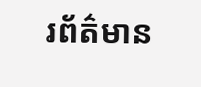រព័ត៌មាន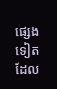ផ្សេងទៀតដែល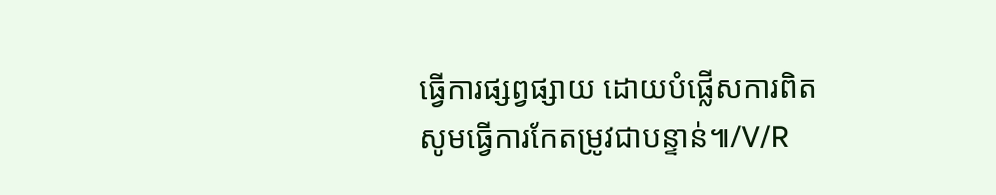ធ្វើការផ្សព្វផ្សាយ ដោយបំផ្លើសការពិត សូមធ្វើការកែតម្រូវជាបន្ទាន់៕/V/R